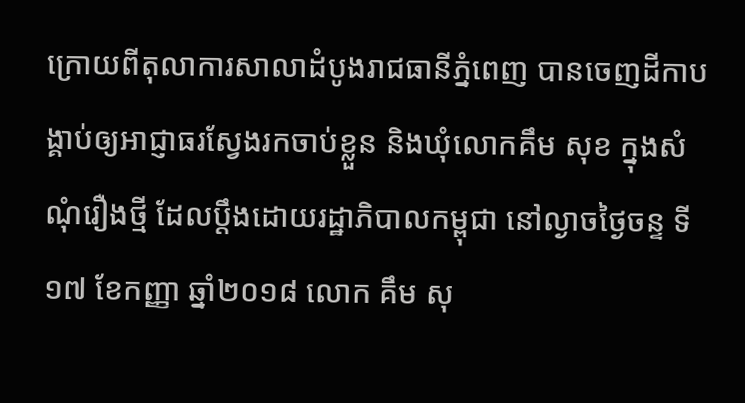ក្រោយពីតុលាការសាលាដំបូងរាជធានីភ្នំពេញ បានចេញដីកាបង្គាប់ឲ្យអាជ្ញាធរស្វែងរកចាប់ខ្លួន និងឃុំលោកគឹម សុខ ក្នុងសំណុំរឿងថ្មី ដែលប្តឹងដោយរដ្ឋាភិបាលកម្ពុជា នៅល្ងាចថ្ងៃចន្ទ ទី១៧ ខែកញ្ញា ឆ្នាំ២០១៨ លោក គឹម សុ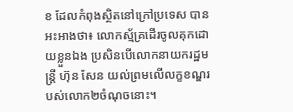ខ ដែលកំពុងស្ថិតនៅក្រៅប្រទេស បានអះអាងថា៖ លោកស្ម័គ្រដើរចូលគុកដោយខ្លួនឯង ប្រសិនបើលោកនាយករដ្ឋមន្រ្តី ហ៊ុន សែន យល់ព្រមលើលក្ខខណ្ឌរបស់លោក២ចំណុចនោះ។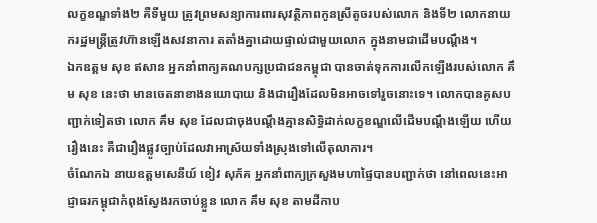លក្ខខណ្ឌទាំង២ គឺទីមួយ ត្រូវព្រមសន្យាការពារសុវត្ថិភាពកូនស្រីតូចរបស់លោក និងទី២ លោកនាយករដ្ឋមន្រ្តីត្រូវហ៊ានឡើងសវនាការ តតាំងគ្នាដោយផ្ទាល់ជាមួយលោក ក្នុងនាមជាដើមបណ្តឹង។
ឯកឧត្តម សុខ ឥសាន អ្នកនាំពាក្យគណបក្សប្រជាជនកម្ពុជា បានចាត់ទុកការលើកឡើងរបស់លោក គឹម សុខ នេះថា មានចេតនាខាងនយោបាយ និងជារឿងដែលមិនអាចទៅរួចនោះទេ។ លោកបានគូសបញ្ជាក់ទៀតថា លោក គឹម សុខ ដែលជាចុងបណ្តឹងគ្មានសិទ្ធិដាក់លក្ខខណ្ឌលើដើមបណ្តឹងឡើយ ហើយរឿងនេះ គឺជារឿងផ្លូវច្បាប់ដែលវាអាស្រ័យទាំងស្រុងទៅលើតុលាការ។
ចំណែកឯ នាយឧត្តមសេនីយ៍ ខៀវ សុភ័គ អ្នកនាំពាក្យក្រសួងមហាផ្ទៃបានបញ្ជាក់ថា នៅពេលនេះអាជ្ញាធរកម្ពុជាកំពុងស្វែងរកចាប់ខ្លួន លោក គឹម សុខ តាមដីកាប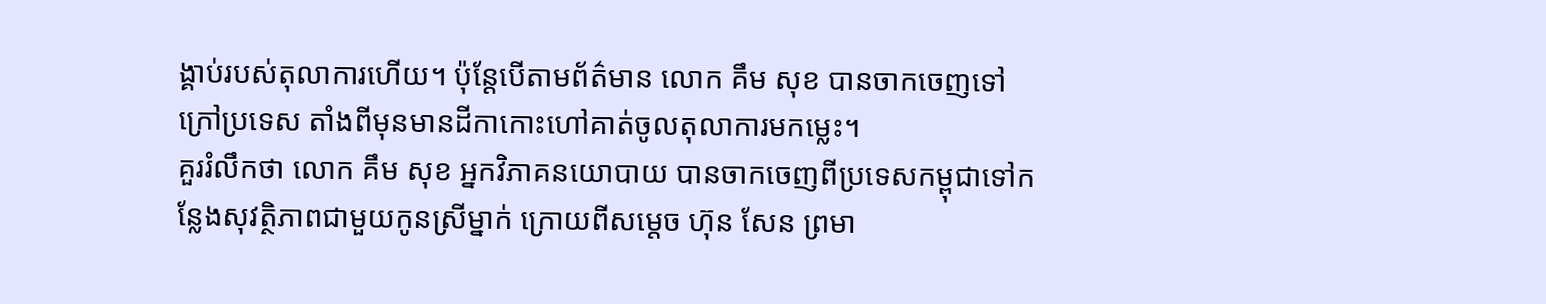ង្គាប់របស់តុលាការហើយ។ ប៉ុន្តែបើតាមព័ត៌មាន លោក គឹម សុខ បានចាកចេញទៅក្រៅប្រទេស តាំងពីមុនមានដីកាកោះហៅគាត់ចូលតុលាការមកម្លេះ។
គួររំលឹកថា លោក គឹម សុខ អ្នកវិភាគនយោបាយ បានចាកចេញពីប្រទេសកម្ពុជាទៅកន្លែងសុវត្ថិភាពជាមួយកូនស្រីម្នាក់ ក្រោយពីសម្តេច ហ៊ុន សែន ព្រមា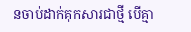នចាប់ដាក់គុកសារជាថ្មី បើគ្មា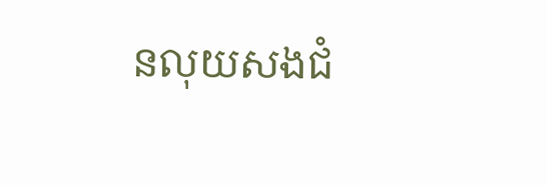នលុយសងជំ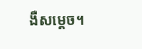ងឺសម្តេច។